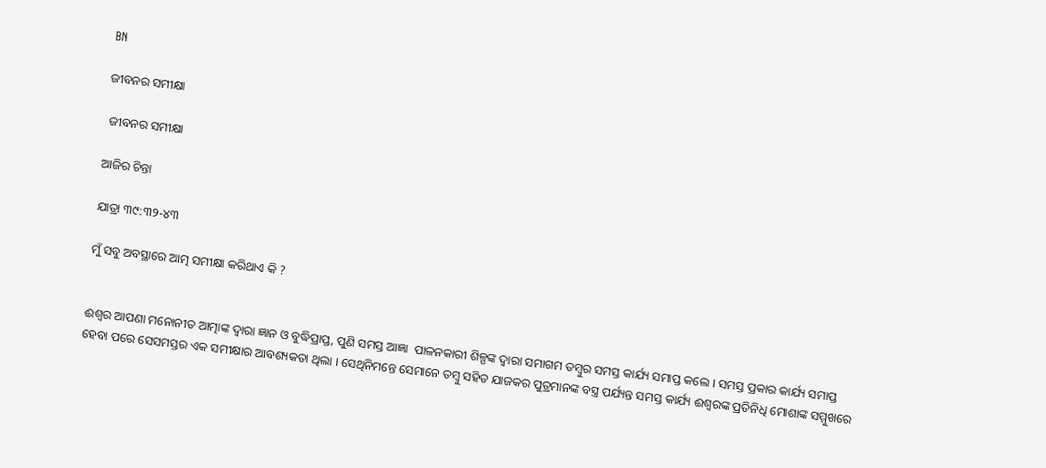BN

ଜୀବନର ସମୀକ୍ଷା

 ଜୀବନର ସମୀକ୍ଷା

ଆଜିର ଚିନ୍ତା

ଯାତ୍ରା ୩୯:୩୨-୪୩

ମୁଁ ସବୁ ଅବସ୍ଥାରେ ଆତ୍ମ ସମୀକ୍ଷା କରିଥାଏ କି ?


ଈଶ୍ଵର ଆପଣା ମନୋନୀତ ଆତ୍ମାଙ୍କ ଦ୍ଵାରା ଜ୍ଞାନ ଓ ବୁଦ୍ଧିପ୍ରାପ୍ତ, ପୁଣି ସମସ୍ତ ଆଜ୍ଞା  ପାଳନକାରୀ ଶିଳ୍ପଙ୍କ ଦ୍ଵାରା ସମାଗମ ତମ୍ବୁର ସମସ୍ତ କାର୍ଯ୍ୟ ସମାପ୍ତ କଲେ । ସମସ୍ତ ପ୍ରକାର କାର୍ଯ୍ୟ ସମାପ୍ତ ହେବା ପରେ ସେସମସ୍ତର ଏକ ସମୀକ୍ଷାର ଆବଶ୍ୟକତା ଥିଲା । ସେଥିନିମନ୍ତେ ସେମାନେ ତମ୍ବୁ ସହିତ ଯାଜକର ପୁତ୍ରମାନଙ୍କ ବସ୍ତ୍ର ପର୍ଯ୍ୟନ୍ତ ସମସ୍ତ କାର୍ଯ୍ୟ ଈଶ୍ଵରଙ୍କ ପ୍ରତିନିଧି ମୋଶାଙ୍କ ସମ୍ମୁଖରେ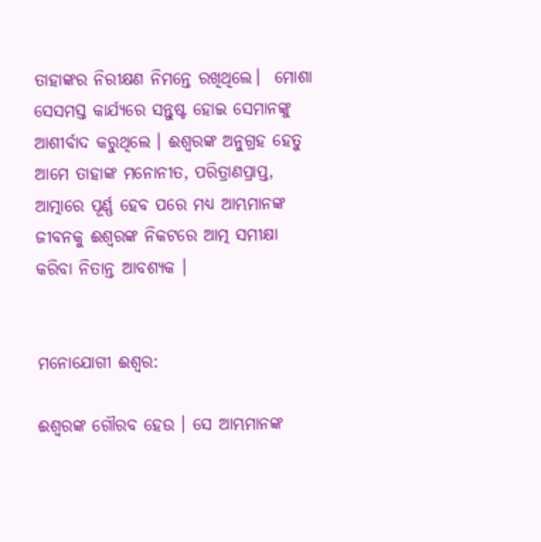ତାହାଙ୍କର ନିରୀକ୍ଷଣ ନିମନ୍ତେ ରଖିଥିଲେ।  ମୋଶା ସେସମସ୍ତ କାର୍ଯ୍ୟରେ ସନ୍ତୁଷ୍ଟ ହୋଇ ସେମାନଙ୍କୁ ଆଶୀର୍ବାଦ କରୁଥିଲେ । ଈଶ୍ଵରଙ୍କ ଅନୁଗ୍ରହ ହେତୁ ଆମେ ତାହାଙ୍କ ମନୋନୀତ, ପରିତ୍ରାଣପ୍ରାପ୍ତ, ଆତ୍ମାରେ ପୂର୍ଣ୍ଣ ହେବ ପରେ ମଧ୍ୟ ଆମ୍ଭମାନଙ୍କ ଜୀବନକୁ ଈଶ୍ଵରଙ୍କ ନିକଟରେ ଆତ୍ମ ସମୀକ୍ଷା କରିବା ନିତାନ୍ତ ଆବଶ୍ୟକ ।


ମନୋଯୋଗୀ ଈଶ୍ଵର:

ଈଶ୍ଵରଙ୍କ ଗୌରବ ହେଉ । ସେ ଆମ୍ଭମାନଙ୍କ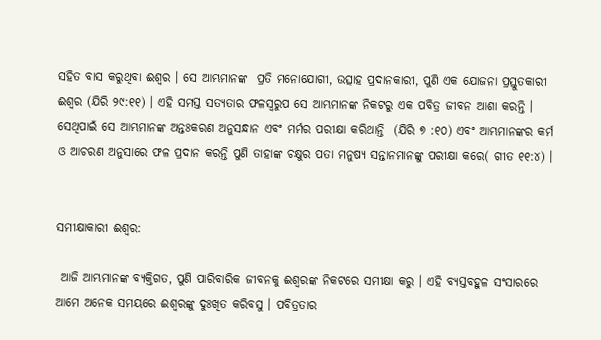ସହିତ ବାସ କରୁଥିବା ଈଶ୍ୱର । ସେ ଆମ୍ଭମାନଙ୍କ  ପ୍ରତି ମନୋଯୋଗୀ, ଉତ୍ସାହ ପ୍ରଦାନକାରୀ, ପୁଣି ଏକ ଯୋଜନା ପ୍ରସ୍ତୁତକାରୀ ଈଶ୍ୱର (ଯିରି ୨୯:୧୧) । ଏହି ସମସ୍ତ ସତ୍ୟତାର ଫଳସ୍ଵରୁପ ସେ ଆମ୍ଭମାନଙ୍କ ନିକଟରୁ ଏକ ପବିତ୍ର ଜୀବନ ଆଶା କରନ୍ତି ।  ସେଥିପାଇଁ ସେ ଆମ୍ଭମାନଙ୍କ ଅନ୍ତଃକରଣ ଅନୁସନ୍ଧାନ ଏବଂ ମର୍ମର ପରୀକ୍ଷା କରିଥାନ୍ତି  (ଯିରି ୭ :୧୦) ଏବଂ ଆମ୍ଭମାନଙ୍କର କର୍ମ ଓ ଆଚରଣ ଅନୁସାରେ ଫଳ ପ୍ରଦାନ କରନ୍ତି ପୁଣି ତାହାଙ୍କ ଚକ୍ଷୁର ପତା ମନୁଷ୍ୟ ସନ୍ତାନମାନଙ୍କୁ ପରୀକ୍ଷା କରେ( ଗୀତ ୧୧:୪) ।


ସମୀକ୍ଷାକାରୀ ଈଶ୍ଵର:

 ଆଜି ଆମ୍ଭମାନଙ୍କ ବ୍ୟକ୍ତିଗତ, ପୁଣି ପାରିବାରିକ ଜୀବନକୁ ଈଶ୍ଵରଙ୍କ ନିକଟରେ ସମୀକ୍ଷା କରୁ । ଏହି ବ୍ୟସ୍ତବହୁଳ ସଂସାରରେ ଆମେ ଅନେକ ସମୟରେ ଈଶ୍ଵରଙ୍କୁ ଦୁଃଖିତ କରିବସୁ । ପବିତ୍ରତାର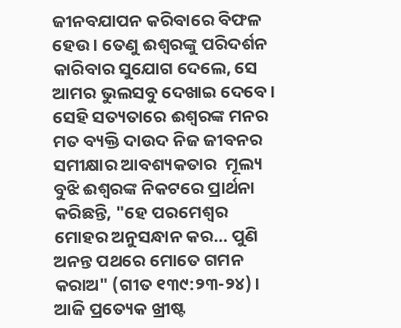ଜୀନବଯାପନ କରିବାରେ ବିଫଳ ହେଉ । ତେଣୁ ଈଶ୍ଵରଙ୍କୁ ପରିଦର୍ଶନ କାରିବାର ସୁଯୋଗ ଦେଲେ, ସେ ଆମର ଭୁଲସବୁ ଦେଖାଇ ଦେବେ । ସେହି ସତ୍ୟତାରେ ଈଶ୍ଵରଙ୍କ ମନର ମତ ବ୍ୟକ୍ତି ଦାଉଦ ନିଜ ଜୀବନର ସମୀକ୍ଷାର ଆବଶ୍ୟକତାର  ମୂଲ୍ୟ ବୁଝି ଈଶ୍ଵରଙ୍କ ନିକଟରେ ପ୍ରାର୍ଥନା କରିଛନ୍ତି, "ହେ ପରମେଶ୍ବର ମୋହର ଅନୁସନ୍ଧାନ କର… ପୁଣି ଅନନ୍ତ ପଥରେ ମୋତେ ଗମନ କରାଅ" (ଗୀତ ୧୩୯:୨୩-୨୪) । ଆଜି ପ୍ରତ୍ୟେକ ଖ୍ରୀଷ୍ଟ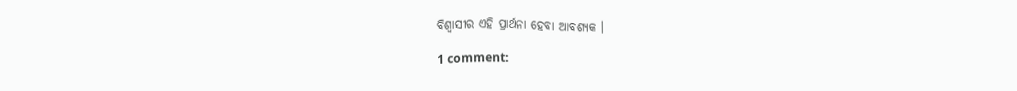ବିଶ୍ୱାସୀର ଏହି ପ୍ରାର୍ଥନା ହେବା ଆବଶ୍ୟକ ।

1 comment: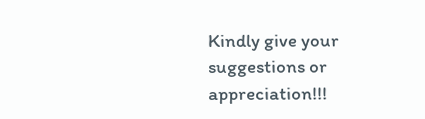Kindly give your suggestions or appreciation!!!